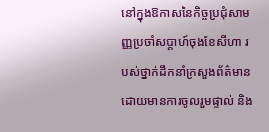នៅក្នុងឱកាសនៃកិច្ចប្រជុំសាមញ្ញប្រចាំសប្តាហ៍ចុងខែសីហា របស់ថ្នាក់ដឹកនាំក្រសួងព័ត៌មាន ដោយមានការចូលរួមផ្ទាល់ និង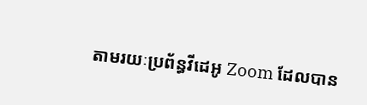តាមរយៈប្រព័ន្ធវីដេអូ Zoom ដែលបាន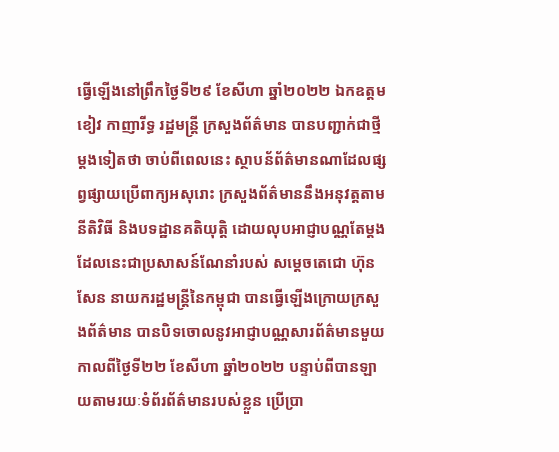ធ្វើឡើងនៅព្រឹកថ្ងៃទី២៩ ខែសីហា ឆ្នាំ២០២២ ឯកឧត្តម ខៀវ កាញារីទ្ធ រដ្ឋមន្រ្តី ក្រសួងព័ត៌មាន បានបញ្ជាក់ជាថ្មីម្តងទៀតថា ចាប់ពីពេលនេះ ស្ថាបន័ព័ត៌មានណាដែលផ្សព្វផ្សាយប្រើពាក្យអសុរោះ ក្រសួងព័ត៌មាននឹងអនុវត្តតាមនីតិវិធី និងបទដ្ឋានគតិយុត្តិ ដោយលុបអាជ្ញាបណ្ណតែម្តង ដែលនេះជាប្រសាសន៍ណែនាំរបស់ សម្ដេចតេជោ ហ៊ុន សែន នាយករដ្ឋមន្ដ្រីនៃកម្ពុជា បានធ្វើឡើងក្រោយក្រសួងព័ត៌មាន បានបិទចោលនូវអាជ្ញាបណ្ណសារព័ត៌មានមួយ កាលពីថ្ងៃទី២២ ខែសីហា ឆ្នាំ២០២២ បន្ទាប់ពីបានឡាយតាមរយៈទំព័រព័ត៌មានរបស់ខ្លួន ប្រើប្រា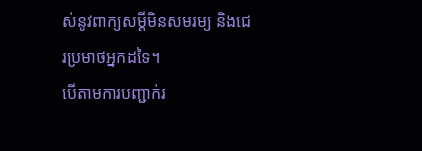ស់នូវពាក្យសម្ដីមិនសមរម្យ និងជេរប្រមាថអ្នកដទៃ។
បើតាមការបញ្ជាក់រ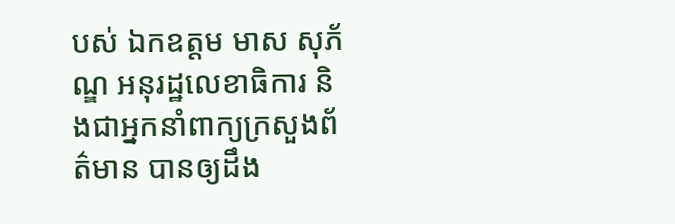បស់ ឯកឧត្តម មាស សុភ័ណ្ឌ អនុរដ្ឋលេខាធិការ និងជាអ្នកនាំពាក្យក្រសួងព័ត៌មាន បានឲ្យដឹង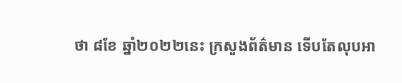ថា ៨ខែ ឆ្នាំ២០២២នេះ ក្រសួងព័ត៌មាន ទើបតែលុបអា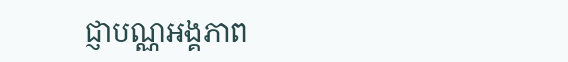ជ្ញាបណ្ណអង្គភាព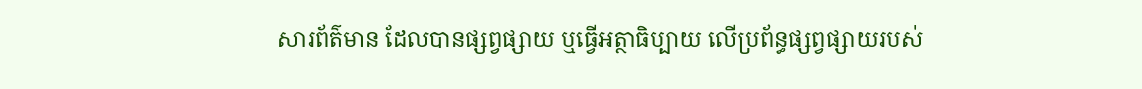សារព័ត៌មាន ដែលបានផ្សព្វផ្សាយ ឬធ្វើអត្ថាធិប្បាយ លើប្រព័ន្ធផ្សព្វផ្សាយរបស់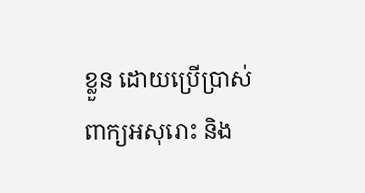ខ្លួន ដោយប្រើប្រាស់ពាក្យអសុរោះ និង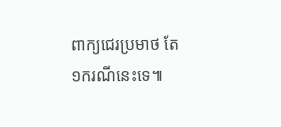ពាក្យជេរប្រមាថ តែ ១ករណីនេះទេ៕